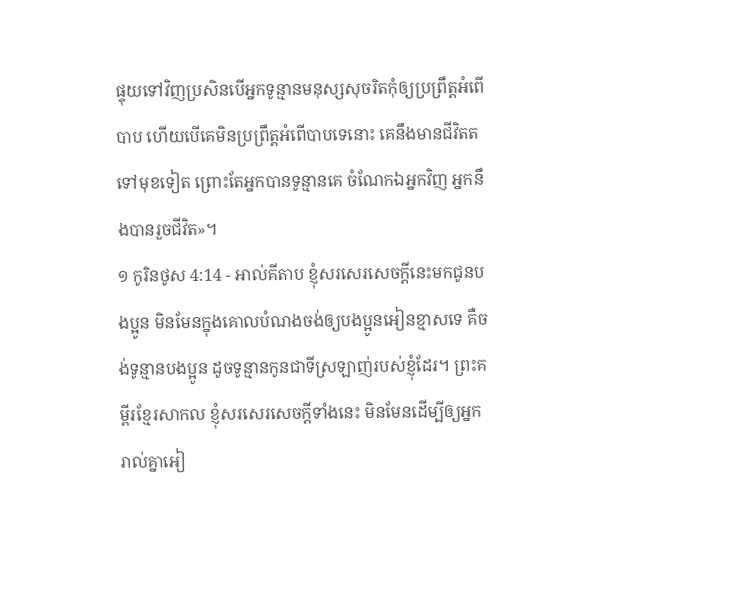ផ្ទុយទៅវិញប្រសិនបើអ្នកទូន្មានមនុស្សសុចរិតកុំឲ្យប្រព្រឹត្តអំពើបាប ហើយបើគេមិនប្រព្រឹត្តអំពើបាបទេនោះ គេនឹងមានជីវិតតទៅមុខទៀត ព្រោះតែអ្នកបានទូន្មានគេ ចំណែកឯអ្នកវិញ អ្នកនឹងបានរួចជីវិត»។
១ កូរិនថូស 4:14 - អាល់គីតាប ខ្ញុំសរសេរសេចក្ដីនេះមកជូនបងប្អូន មិនមែនក្នុងគោលបំណងចង់ឲ្យបងប្អូនអៀនខ្មាសទេ គឺចង់ទូន្មានបងប្អូន ដូចទូន្មានកូនជាទីស្រឡាញ់របស់ខ្ញុំដែរ។ ព្រះគម្ពីរខ្មែរសាកល ខ្ញុំសរសេរសេចក្ដីទាំងនេះ មិនមែនដើម្បីឲ្យអ្នករាល់គ្នាអៀ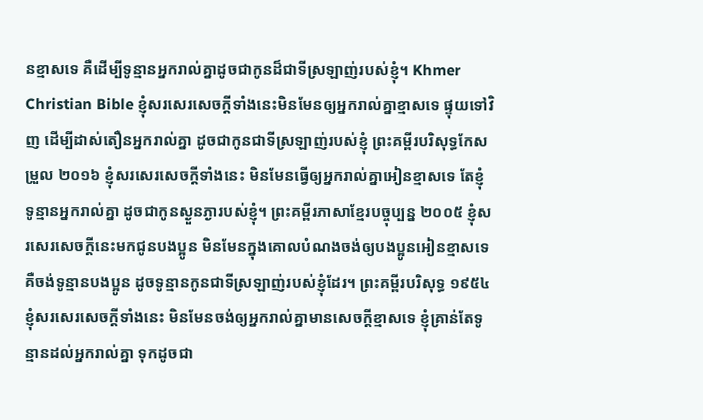នខ្មាសទេ គឺដើម្បីទូន្មានអ្នករាល់គ្នាដូចជាកូនដ៏ជាទីស្រឡាញ់របស់ខ្ញុំ។ Khmer Christian Bible ខ្ញុំសរសេរសេចក្ដីទាំងនេះមិនមែនឲ្យអ្នករាល់គ្នាខ្មាសទេ ផ្ទុយទៅវិញ ដើម្បីដាស់តឿនអ្នករាល់គ្នា ដូចជាកូនជាទីស្រឡាញ់របស់ខ្ញុំ ព្រះគម្ពីរបរិសុទ្ធកែសម្រួល ២០១៦ ខ្ញុំសរសេរសេចក្តីទាំងនេះ មិនមែនធ្វើឲ្យអ្នករាល់គ្នាអៀនខ្មាសទេ តែខ្ញុំទូន្មានអ្នករាល់គ្នា ដូចជាកូនស្ងួនភ្ងារបស់ខ្ញុំ។ ព្រះគម្ពីរភាសាខ្មែរបច្ចុប្បន្ន ២០០៥ ខ្ញុំសរសេរសេចក្ដីនេះមកជូនបងប្អូន មិនមែនក្នុងគោលបំណងចង់ឲ្យបងប្អូនអៀនខ្មាសទេ គឺចង់ទូន្មានបងប្អូន ដូចទូន្មានកូនជាទីស្រឡាញ់របស់ខ្ញុំដែរ។ ព្រះគម្ពីរបរិសុទ្ធ ១៩៥៤ ខ្ញុំសរសេរសេចក្ដីទាំងនេះ មិនមែនចង់ឲ្យអ្នករាល់គ្នាមានសេចក្ដីខ្មាសទេ ខ្ញុំគ្រាន់តែទូន្មានដល់អ្នករាល់គ្នា ទុកដូចជា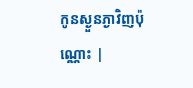កូនស្ងួនភ្ងាវិញប៉ុណ្ណោះ |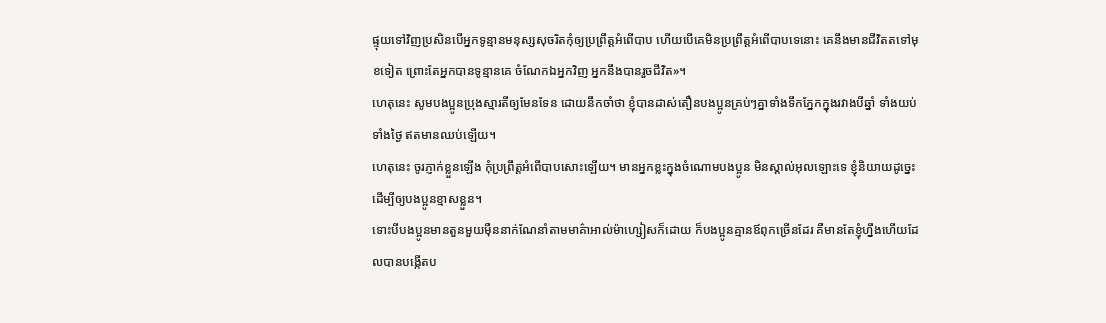ផ្ទុយទៅវិញប្រសិនបើអ្នកទូន្មានមនុស្សសុចរិតកុំឲ្យប្រព្រឹត្តអំពើបាប ហើយបើគេមិនប្រព្រឹត្តអំពើបាបទេនោះ គេនឹងមានជីវិតតទៅមុខទៀត ព្រោះតែអ្នកបានទូន្មានគេ ចំណែកឯអ្នកវិញ អ្នកនឹងបានរួចជីវិត»។
ហេតុនេះ សូមបងប្អូនប្រុងស្មារតីឲ្យមែនទែន ដោយនឹកចាំថា ខ្ញុំបានដាស់តឿនបងប្អូនគ្រប់ៗគ្នាទាំងទឹកភ្នែកក្នុងរវាងបីឆ្នាំ ទាំងយប់ ទាំងថ្ងៃ ឥតមានឈប់ឡើយ។
ហេតុនេះ ចូរភ្ញាក់ខ្លួនឡើង កុំប្រព្រឹត្ដអំពើបាបសោះឡើយ។ មានអ្នកខ្លះក្នុងចំណោមបងប្អូន មិនស្គាល់អុលឡោះទេ ខ្ញុំនិយាយដូច្នេះ ដើម្បីឲ្យបងប្អូនខ្មាសខ្លួន។
ទោះបីបងប្អូនមានតួនមួយម៉ឺននាក់ណែនាំតាមមាគ៌ាអាល់ម៉ាហ្សៀសក៏ដោយ ក៏បងប្អូនគ្មានឪពុកច្រើនដែរ គឺមានតែខ្ញុំហ្នឹងហើយដែលបានបង្កើតប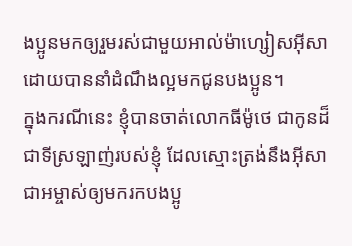ងប្អូនមកឲ្យរួមរស់ជាមួយអាល់ម៉ាហ្សៀសអ៊ីសា ដោយបាននាំដំណឹងល្អមកជូនបងប្អូន។
ក្នុងករណីនេះ ខ្ញុំបានចាត់លោកធីម៉ូថេ ជាកូនដ៏ជាទីស្រឡាញ់របស់ខ្ញុំ ដែលស្មោះត្រង់នឹងអ៊ីសាជាអម្ចាស់ឲ្យមករកបងប្អូ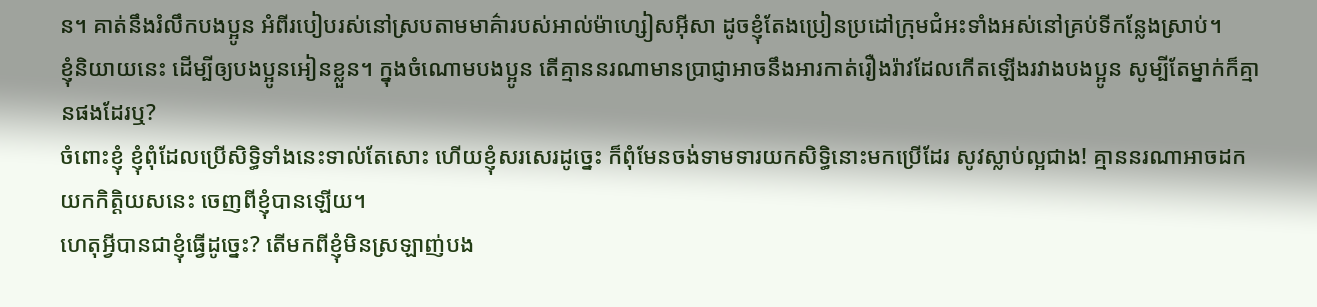ន។ គាត់នឹងរំលឹកបងប្អូន អំពីរបៀបរស់នៅស្របតាមមាគ៌ារបស់អាល់ម៉ាហ្សៀសអ៊ីសា ដូចខ្ញុំតែងប្រៀនប្រដៅក្រុមជំអះទាំងអស់នៅគ្រប់ទីកន្លែងស្រាប់។
ខ្ញុំនិយាយនេះ ដើម្បីឲ្យបងប្អូនអៀនខ្លួន។ ក្នុងចំណោមបងប្អូន តើគ្មាននរណាមានប្រាជ្ញាអាចនឹងអារកាត់រឿងរ៉ាវដែលកើតឡើងរវាងបងប្អូន សូម្បីតែម្នាក់ក៏គ្មានផងដែរឬ?
ចំពោះខ្ញុំ ខ្ញុំពុំដែលប្រើសិទ្ធិទាំងនេះទាល់តែសោះ ហើយខ្ញុំសរសេរដូច្នេះ ក៏ពុំមែនចង់ទាមទារយកសិទ្ធិនោះមកប្រើដែរ សូវស្លាប់ល្អជាង! គ្មាននរណាអាចដកយកកិត្ដិយសនេះ ចេញពីខ្ញុំបានឡើយ។
ហេតុអ្វីបានជាខ្ញុំធ្វើដូច្នេះ? តើមកពីខ្ញុំមិនស្រឡាញ់បង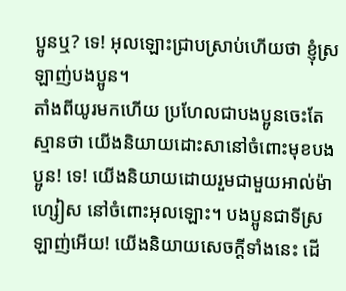ប្អូនឬ? ទេ! អុលឡោះជ្រាបស្រាប់ហើយថា ខ្ញុំស្រឡាញ់បងប្អូន។
តាំងពីយូរមកហើយ ប្រហែលជាបងប្អូនចេះតែស្មានថា យើងនិយាយដោះសានៅចំពោះមុខបងប្អូន! ទេ! យើងនិយាយដោយរួមជាមួយអាល់ម៉ាហ្សៀស នៅចំពោះអុលឡោះ។ បងប្អូនជាទីស្រឡាញ់អើយ! យើងនិយាយសេចក្ដីទាំងនេះ ដើ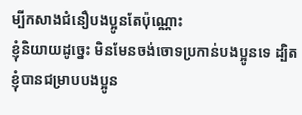ម្បីកសាងជំនឿបងប្អូនតែប៉ុណ្ណោះ
ខ្ញុំនិយាយដូច្នេះ មិនមែនចង់ចោទប្រកាន់បងប្អូនទេ ដ្បិតខ្ញុំបានជម្រាបបងប្អូន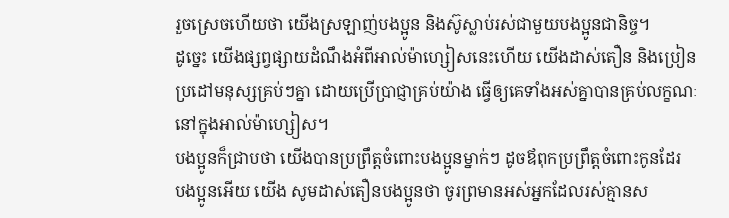រួចស្រេចហើយថា យើងស្រឡាញ់បងប្អូន និងស៊ូស្លាប់រស់ជាមួយបងប្អូនជានិច្ច។
ដូច្នេះ យើងផ្សព្វផ្សាយដំណឹងអំពីអាល់ម៉ាហ្សៀសនេះហើយ យើងដាស់តឿន និងប្រៀនប្រដៅមនុស្សគ្រប់ៗគ្នា ដោយប្រើប្រាជ្ញាគ្រប់យ៉ាង ធ្វើឲ្យគេទាំងអស់គ្នាបានគ្រប់លក្ខណៈនៅក្នុងអាល់ម៉ាហ្សៀស។
បងប្អូនក៏ជ្រាបថា យើងបានប្រព្រឹត្ដចំពោះបងប្អូនម្នាក់ៗ ដូចឪពុកប្រព្រឹត្ដចំពោះកូនដែរ
បងប្អូនអើយ យើង សូមដាស់តឿនបងប្អូនថា ចូរព្រមានអស់អ្នកដែលរស់គ្មានស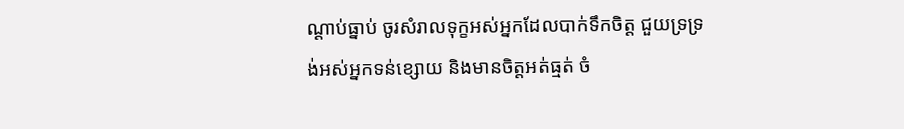ណ្ដាប់ធ្នាប់ ចូរសំរាលទុក្ខអស់អ្នកដែលបាក់ទឹកចិត្ដ ជួយទ្រទ្រង់អស់អ្នកទន់ខ្សោយ និងមានចិត្ដអត់ធ្មត់ ចំ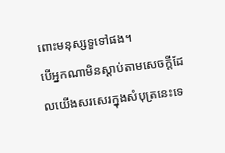ពោះមនុស្សទួទៅផង។
បើអ្នកណាមិនស្ដាប់តាមសេចក្ដីដែលយើងសរសេរក្នុងសំបុត្រនេះទេ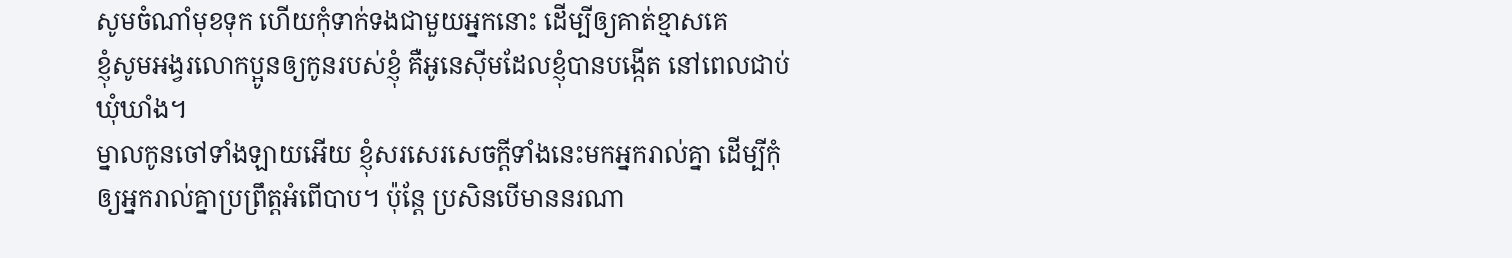សូមចំណាំមុខទុក ហើយកុំទាក់ទងជាមួយអ្នកនោះ ដើម្បីឲ្យគាត់ខ្មាសគេ
ខ្ញុំសូមអង្វរលោកប្អូនឲ្យកូនរបស់ខ្ញុំ គឺអូនេស៊ីមដែលខ្ញុំបានបង្កើត នៅពេលជាប់ឃុំឃាំង។
ម្នាលកូនចៅទាំងឡាយអើយ ខ្ញុំសរសេរសេចក្ដីទាំងនេះមកអ្នករាល់គ្នា ដើម្បីកុំឲ្យអ្នករាល់គ្នាប្រព្រឹត្ដអំពើបាប។ ប៉ុន្ដែ ប្រសិនបើមាននរណា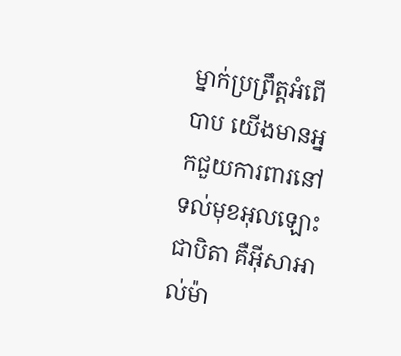ម្នាក់ប្រព្រឹត្ដអំពើបាប យើងមានអ្នកជួយការពារនៅទល់មុខអុលឡោះជាបិតា គឺអ៊ីសាអាល់ម៉ា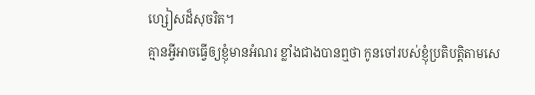ហ្សៀសដ៏សុចរិត។
គ្មានអ្វីអាចធ្វើឲ្យខ្ញុំមានអំណរ ខ្លាំងជាងបានឮថា កូនចៅរបស់ខ្ញុំប្រតិបត្ដិតាមសេ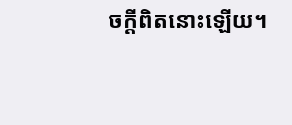ចក្ដីពិតនោះឡើយ។